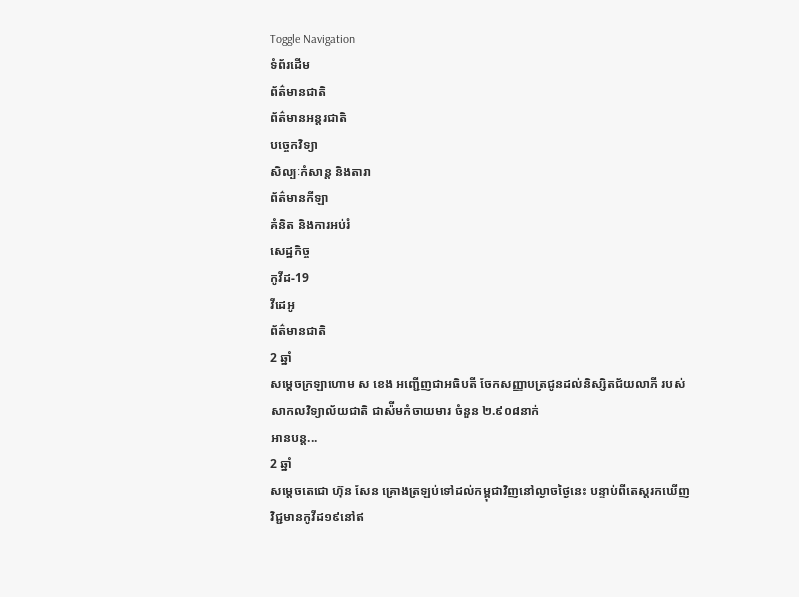Toggle Navigation
ទំព័រដើម
ព័ត៌មានជាតិ
ព័ត៌មានអន្តរជាតិ
បច្ចេកវិទ្យា
សិល្បៈកំសាន្ត និងតារា
ព័ត៌មានកីឡា
គំនិត និងការអប់រំ
សេដ្ឋកិច្ច
កូវីដ-19
វីដេអូ
ព័ត៌មានជាតិ
2 ឆ្នាំ
សម្តេចក្រឡាហោម ស ខេង អញ្ជើញជាអធិបតី ចែកសញ្ញាបត្រជូនដល់និស្សិតជ័យលាភី របស់សាកលវិទ្យាល័យជាតិ ជាស៉ីមកំចាយមារ ចំនួន ២.៩០៨នាក់
អានបន្ត...
2 ឆ្នាំ
សម្តេចតេជោ ហ៊ុន សែន គ្រោងត្រឡប់ទៅដល់កម្ពុជាវិញនៅល្ងាចថ្ងៃនេះ បន្ទាប់ពីតេស្តរកឃើញវិជ្ជមានកូវីដ១៩នៅឥ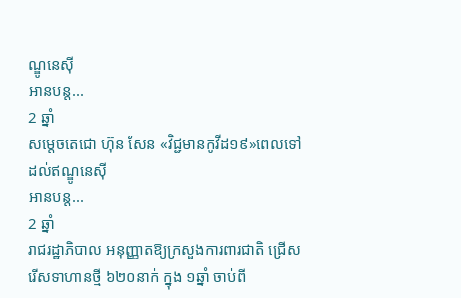ណ្ឌូនេស៊ី
អានបន្ត...
2 ឆ្នាំ
សម្តេចតេជោ ហ៊ុន សែន «វិជ្ជមានកូវីដ១៩»ពេលទៅដល់ឥណ្ឌូនេស៊ី
អានបន្ត...
2 ឆ្នាំ
រាជរដ្ឋាភិបាល អនុញ្ញាតឱ្យក្រសួងការពារជាតិ ជ្រើសរើសទាហានថ្មី ៦២០នាក់ ក្នុង ១ឆ្នាំ ចាប់ពី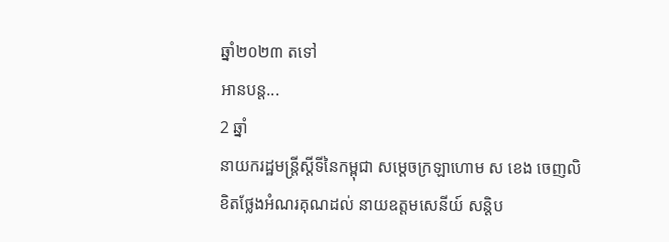ឆ្នាំ២០២៣ តទៅ
អានបន្ត...
2 ឆ្នាំ
នាយករដ្ឋមន្ត្រីស្តីទីនៃកម្ពុជា សម្តេចក្រឡាហោម ស ខេង ចេញលិខិតថ្លែងអំណរគុណដល់ នាយឧត្តមសេនីយ៍ សន្ដិប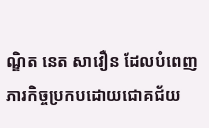ណ្ឌិត នេត សាវឿន ដែលបំពេញភារកិច្ចប្រកបដោយជោគជ័យ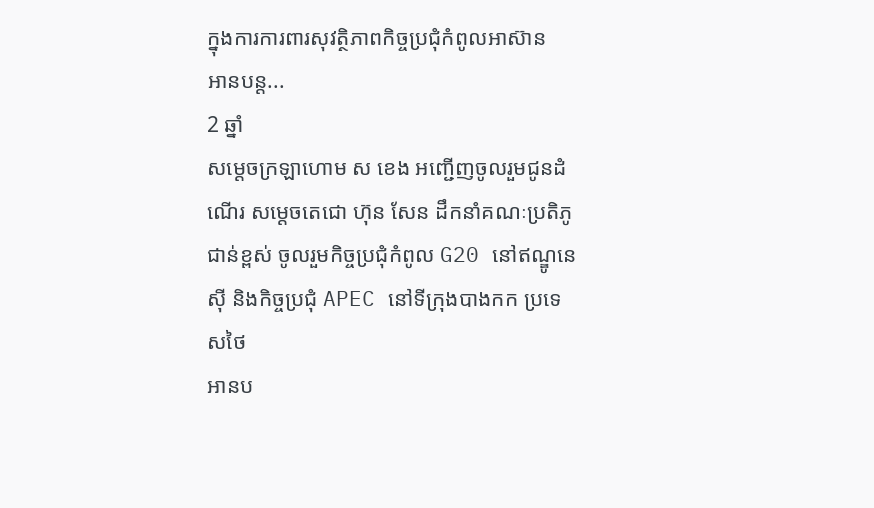ក្នុងការការពារសុវត្ថិភាពកិច្ចប្រជុំកំពូលអាស៊ាន
អានបន្ត...
2 ឆ្នាំ
សម្ដេចក្រឡាហោម ស ខេង អញ្ជេីញចូលរួមជូនដំណេីរ សម្ដេចតេជោ ហ៊ុន សែន ដឹកនាំគណៈប្រតិភូជាន់ខ្ពស់ ចូលរួមកិច្ចប្រជុំកំពូល G20 នៅឥណ្ឌូនេស៊ី និងកិច្ចប្រជុំ APEC នៅទីក្រុងបាងកក ប្រទេសថៃ
អានប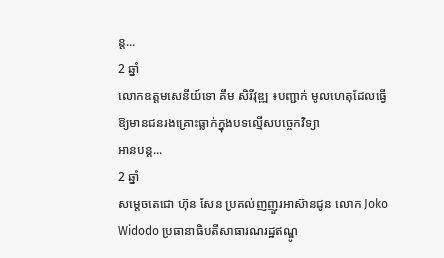ន្ត...
2 ឆ្នាំ
លោកឧត្តមសេនីយ៍ទោ គឹម សិរីវុឌ្ឍ ៖បញ្ជាក់ មូលហេតុដែលធ្វើឱ្យមានជនរងគ្រោះធ្លាក់ក្នុងបទល្មើសបច្ចេកវិទ្យា
អានបន្ត...
2 ឆ្នាំ
សម្តេចតេជោ ហ៊ុន សែន ប្រគល់ញញួរអាស៊ានជូន លោក Joko Widodo ប្រធានាធិបតីសាធារណរដ្ឋឥណ្ឌូ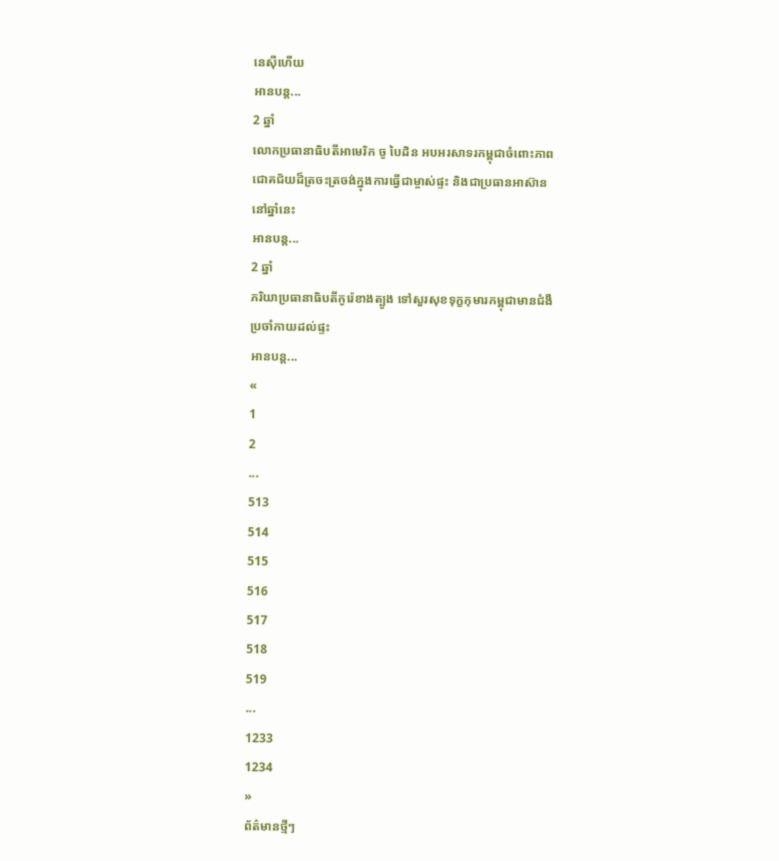នេស៊ីហើយ
អានបន្ត...
2 ឆ្នាំ
លោកប្រធានាធិបតីអាមេរិក ចូ បៃដិន អបអរសាទរកម្ពុជាចំពោះភាពជោគជ័យដ៏ត្រចះត្រចង់ក្នុងការធ្វើជាម្ចាស់ផ្ទះ និងជាប្រធានអាស៊ាននៅឆ្នាំនេះ
អានបន្ត...
2 ឆ្នាំ
ភរិយាប្រធានាធិបតីកូរ៉េខាងត្បូង ទៅសួរសុខទុក្ខកុមារកម្ពុជាមានជំងឺប្រចាំកាយដល់ផ្ទះ
អានបន្ត...
«
1
2
...
513
514
515
516
517
518
519
...
1233
1234
»
ព័ត៌មានថ្មីៗ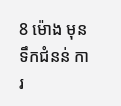8 ម៉ោង មុន
ទឹកជំនន់ ការ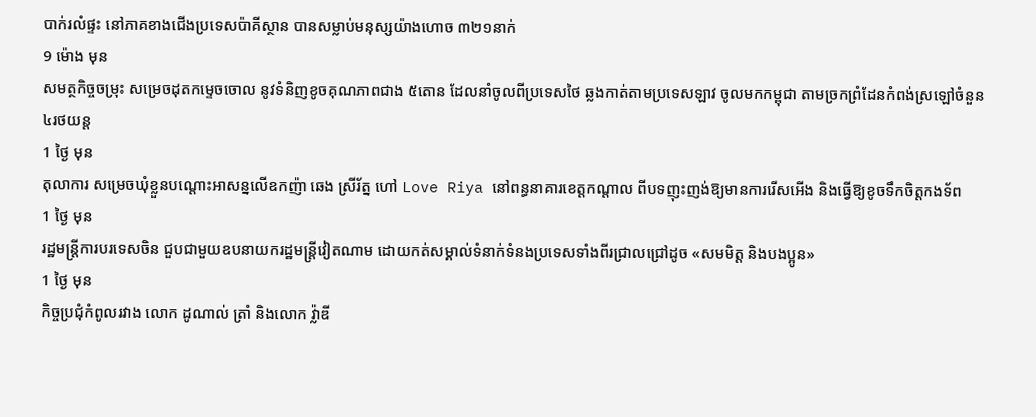បាក់រលំផ្ទះ នៅភាគខាងជើងប្រទេសប៉ាគីស្ថាន បានសម្លាប់មនុស្សយ៉ាងហោច ៣២១នាក់
9 ម៉ោង មុន
សមត្ថកិច្ចចម្រុះ សម្រេចដុតកម្ទេចចោល នូវទំនិញខូចគុណភាពជាង ៥តោន ដែលនាំចូលពីប្រទេសថៃ ឆ្លងកាត់តាមប្រទេសឡាវ ចូលមកកម្ពុជា តាមច្រកព្រំដែនកំពង់ស្រឡៅចំនួន ៤រថយន្ត
1 ថ្ងៃ មុន
តុលាការ សម្រេចឃុំខ្លួនបណ្តោះអាសន្នលើឧកញ៉ា ឆេង ស្រីរ័ត្ន ហៅ Love Riya នៅពន្ធនាគារខេត្តកណ្តាល ពីបទញុះញង់ឱ្យមានការរើសអើង និងធ្វើឱ្យខូចទឹកចិត្តកងទ័ព
1 ថ្ងៃ មុន
រដ្ឋមន្ត្រីការបរទេសចិន ជួបជាមួយឧបនាយករដ្ឋមន្ត្រីវៀតណាម ដោយកត់សម្គាល់ទំនាក់ទំនងប្រទេសទាំងពីរជ្រាលជ្រៅដូច «សមមិត្ត និងបងប្អូន»
1 ថ្ងៃ មុន
កិច្ចប្រជុំកំពូលរវាង លោក ដូណាល់ ត្រាំ និងលោក វ្ល៉ាឌី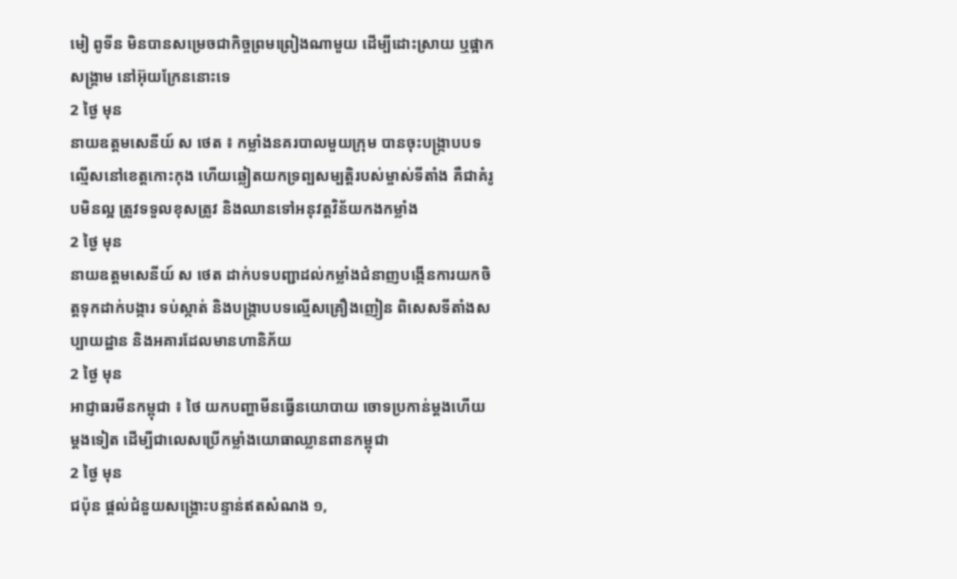មៀ ពូទីន មិនបានសម្រេចជាកិច្ចព្រមព្រៀងណាមួយ ដើម្បីដោះស្រាយ ឬផ្អាកសង្គ្រាម នៅអ៊ុយក្រែននោះទេ
2 ថ្ងៃ មុន
នាយឧត្តមសេនីយ៍ ស ថេត ៖ កម្លាំងនគរបាលមួយក្រុម បានចុះបង្ក្រាបបទល្មើសនៅខេត្តកោះកុង ហើយឆ្លៀតយកទ្រព្បសម្បត្តិរបស់ម្ចាស់ទីតាំង គឺជាគំរូបមិនល្អ ត្រូវទទួលខុសត្រូវ និងឈានទៅអនុវត្តវិន័យកងកម្លាំង
2 ថ្ងៃ មុន
នាយឧត្តមសេនីយ៍ ស ថេត ដាក់បទបញ្ជាដល់កម្លាំងជំនាញបង្កើនការយកចិត្តទុកដាក់បង្ការ ទប់ស្កាត់ និងបង្ក្រាបបទល្មើសគ្រឿងញៀន ពិសេសទីតាំងសប្បាយដ្ឋាន និងអគារដែលមានហានិភ័យ
2 ថ្ងៃ មុន
អាជ្ញាធរមីនកម្ពុជា ៖ ថៃ យកបញ្ហាមីនធ្វើនយោបាយ ចោទប្រកាន់ម្តងហើយ ម្តងទៀត ដើម្បីជាលេសប្រើកម្លាំងយោធាឈ្លានពានកម្ពុជា
2 ថ្ងៃ មុន
ជប៉ុន ផ្តល់ជំនួយសង្គ្រោះបន្ទាន់ឥតសំណង ១,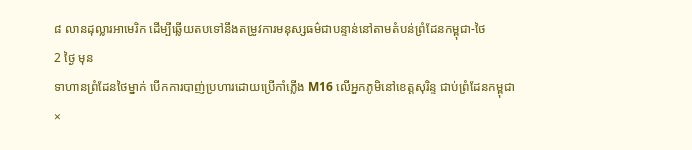៨ លានដុល្លារអាមេរិក ដើម្បីឆ្លើយតបទៅនឹងតម្រូវការមនុស្សធម៌ជាបន្ទាន់នៅតាមតំបន់ព្រំដែនកម្ពុជា-ថៃ
2 ថ្ងៃ មុន
ទាហានព្រំដែនថៃម្នាក់ បើកការបាញ់ប្រហារដោយប្រើកាំភ្លើង M16 លើអ្នកភូមិនៅខេត្តសុរិន្ទ ជាប់ព្រំដែនកម្ពុជា
×